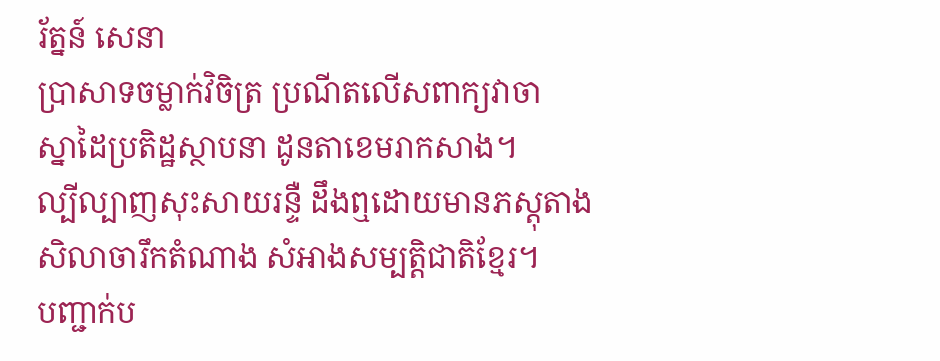រ័ត្នន៍ សេនា
ប្រាសាទចម្លាក់វិចិត្រ ប្រណីតលើសពាក្យវាចា
ស្នាដៃប្រតិដ្ឋស្ថាបនា ដូនតាខេមរាកសាង។
ល្បីល្បាញសុះសាយរន្ទឺ ដឹងឮដោយមានភស្តុតាង
សិលាចារឹកតំណាង សំអាងសម្បត្តិជាតិខ្មែរ។
បញ្ជាក់ប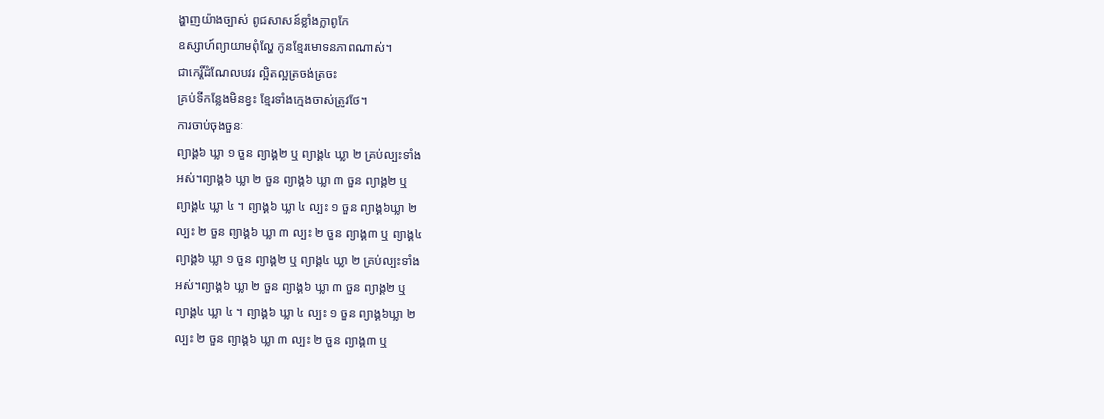ង្ហាញយ៉ាងច្បាស់ ពូជសាសន៍ខ្លាំងក្លាពូកែ
ឧស្សាហ៍ព្យាយាមពុំល្ហែ កូនខ្មែរមោទនភាពណាស់។
ជាកេរ្តិ៍ដំណែលបវរ ល្អិតល្អត្រចង់ត្រចះ
គ្រប់ទីកន្លែងមិនខ្វះ ខ្មែរទាំងក្មេងចាស់ត្រូវថែ។
ការចាប់ចុងចួនៈ
ព្យាង្គ៦ ឃ្លា ១ ចួន ព្យាង្គ២ ឬ ព្យាង្គ៤ ឃ្លា ២ គ្រប់ល្បះទាំង
អស់។ព្យាង្គ៦ ឃ្លា ២ ចួន ព្យាង្គ៦ ឃ្លា ៣ ចួន ព្យាង្គ២ ឬ
ព្យាង្គ៤ ឃ្លា ៤ ។ ព្យាង្គ៦ ឃ្លា ៤ ល្បះ ១ ចួន ព្យាង្គ៦ឃ្លា ២
ល្បះ ២ ចួន ព្យាង្គ៦ ឃ្លា ៣ ល្បះ ២ ចួន ព្យាង្គ៣ ឬ ព្យាង្គ៤
ព្យាង្គ៦ ឃ្លា ១ ចួន ព្យាង្គ២ ឬ ព្យាង្គ៤ ឃ្លា ២ គ្រប់ល្បះទាំង
អស់។ព្យាង្គ៦ ឃ្លា ២ ចួន ព្យាង្គ៦ ឃ្លា ៣ ចួន ព្យាង្គ២ ឬ
ព្យាង្គ៤ ឃ្លា ៤ ។ ព្យាង្គ៦ ឃ្លា ៤ ល្បះ ១ ចួន ព្យាង្គ៦ឃ្លា ២
ល្បះ ២ ចួន ព្យាង្គ៦ ឃ្លា ៣ ល្បះ ២ ចួន ព្យាង្គ៣ ឬ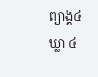ព្យាង្គ៤
ឃ្លា ៤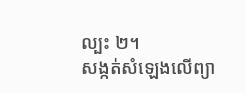ល្បះ ២។
សង្កត់សំឡេងលើព្យា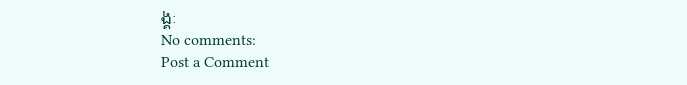ង្គៈ
No comments:
Post a Comment